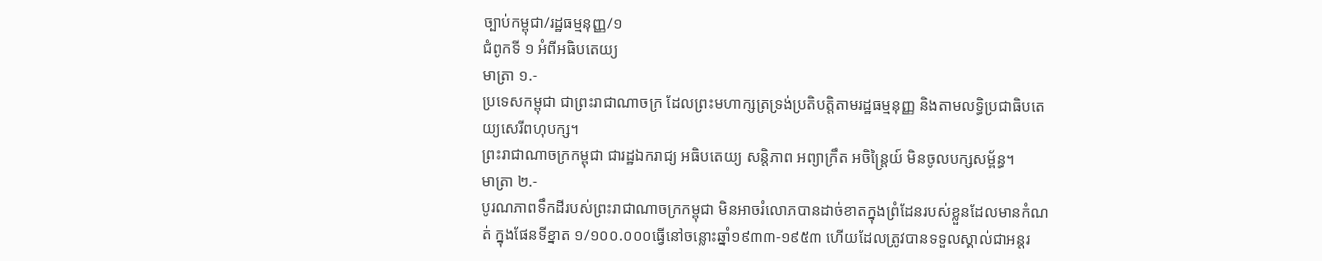ច្បាប់កម្ពុជា/រដ្ឋធម្មនុញ្ញ/១
ជំពូកទី ១ អំពីអធិបតេយ្យ
មាត្រា ១.-
ប្រទេសកម្ពុជា ជាព្រះរាជាណាចក្រ ដែលព្រះមហាក្សត្រទ្រង់ប្រតិបត្តិតាមរដ្ឋធម្មនុញ្ញ និងតាមលទ្ធិប្រជាធិបតេយ្យសេរីពហុបក្ស។
ព្រះរាជាណាចក្រកម្ពុជា ជារដ្ឋឯករាជ្យ អធិបតេយ្យ សន្តិភាព អព្យាក្រឹត អចិន្ត្រៃយ៍ មិនចូលបក្សសម្ព័ន្ធ។
មាត្រា ២.-
បូរណភាពទឹកដីរបស់ព្រះរាជាណាចក្រកម្ពុជា មិនអាចរំលោភបានដាច់ខាតក្នុងព្រំដែនរបស់ខ្លួនដែលមានកំណត់ ក្នុងផែនទីខ្នាត ១/១០០.០០០ធ្វើនៅចន្លោះឆ្នាំ១៩៣៣-១៩៥៣ ហើយដែលត្រូវបានទទួលស្គាល់ជាអន្តរ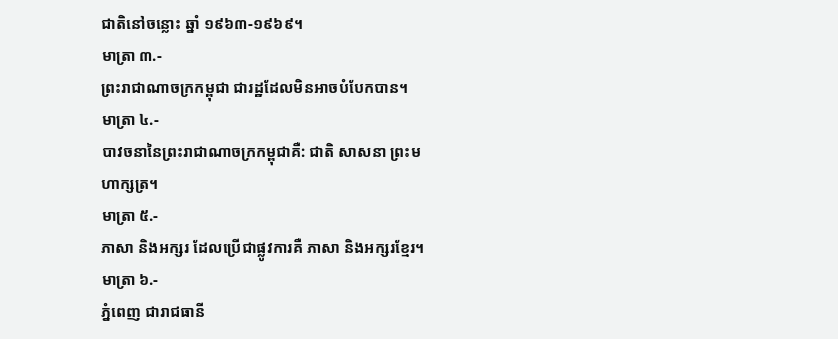ជាតិនៅចន្លោះ ឆ្នាំ ១៩៦៣-១៩៦៩។
មាត្រា ៣.-
ព្រះរាជាណាចក្រកម្ពុជា ជារដ្ឋដែលមិនអាចបំបែកបាន។
មាត្រា ៤.-
បាវចនានៃព្រះរាជាណាចក្រកម្ពុជាគឺ: ជាតិ សាសនា ព្រះមហាក្សត្រ។
មាត្រា ៥.-
ភាសា និងអក្សរ ដែលប្រើជាផ្លូវការគឺ ភាសា និងអក្សរខ្មែរ។
មាត្រា ៦.-
ភ្នំពេញ ជារាជធានី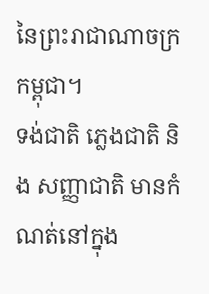នៃព្រះរាជាណាចក្រកម្ពុជា។
ទង់ជាតិ ភ្លេងជាតិ និង សញ្ញាជាតិ មានកំណត់នៅក្នុង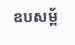ឧបសម្ព័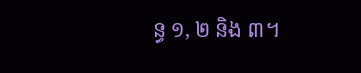ន្ធ ១, ២ និង ៣។